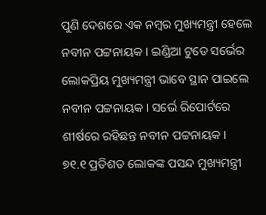ପୁଣି ଦେଶରେ ଏକ ନମ୍ବର ମୁଖ୍ୟମନ୍ତ୍ରୀ ହେଲେ ନବୀନ ପଟ୍ଟନାୟକ । ଇଣ୍ଡିଆ ଟୁଡେ ସର୍ଭେର ଲୋକପ୍ରିୟ ମୁଖ୍ୟମନ୍ତ୍ରୀ ଭାବେ ସ୍ଥାନ ପାଇଲେ ନବୀନ ପଟ୍ଟନାୟକ । ସର୍ଭେ ରିପୋର୍ଟରେ ଶୀର୍ଷରେ ରହିଛନ୍ତ ନବୀନ ପଟ୍ଟନାୟକ ।
୭୧.୧ ପ୍ରତିଶତ ଲୋକଙ୍କ ପସନ୍ଦ ମୁଖ୍ୟମନ୍ତ୍ରୀ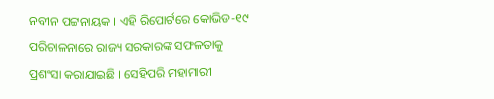ନବୀନ ପଟ୍ଟନାୟକ । ଏହି ରିପୋର୍ଟରେ କୋଭିଡ-୧୯ ପରିଚାଳନାରେ ରାଜ୍ୟ ସରକାରଙ୍କ ସଫଳତାକୁ ପ୍ରଶଂସା କରାଯାଇଛି । ସେହିପରି ମହାମାରୀ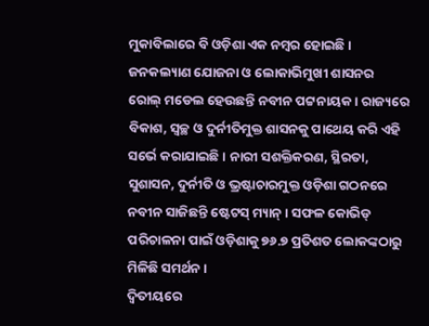ମୁକାବିଲାରେ ବି ଓଡ଼ିଶା ଏକ ନମ୍ବର ହୋଇଛି । ଜନକଲ୍ୟାଣ ଯୋଜନା ଓ ଲୋକାଭିମୁଖୀ ଶାସନର ରୋଲ୍ ମଡେଲ ହେଉଛନ୍ତି ନବୀନ ପଟ୍ଟନାୟକ । ରାଜ୍ୟରେ ବିକାଶ, ସ୍ୱଚ୍ଛ ଓ ଦୁର୍ନୀତିମୁକ୍ତ ଶାସନକୁ ପାଥେୟ କରି ଏହି ସର୍ଭେ କରାଯାଇଛି । ନାରୀ ସଶକ୍ତିକରଣ, ସ୍ଥିରତା, ସୁଶାସନ, ଦୁର୍ନୀତି ଓ ଭ୍ରଷ୍ଟାଚାରମୁକ୍ତ ଓଡ଼ିଶା ଗଠନରେ ନବୀନ ସାଜିଛନ୍ତି ଷ୍ଟେଟସ୍ ମ୍ୟାନ୍ । ସଫଳ କୋଭିଡ୍ ପରିଚାଳନା ପାଇଁ ଓଡ଼ିଶାକୁ ୭୬.୭ ପ୍ରତିଶତ ଲୋକଙ୍କଠାରୁ ମିଳିଛି ସମର୍ଥନ ।
ଦ୍ୱିତୀୟରେ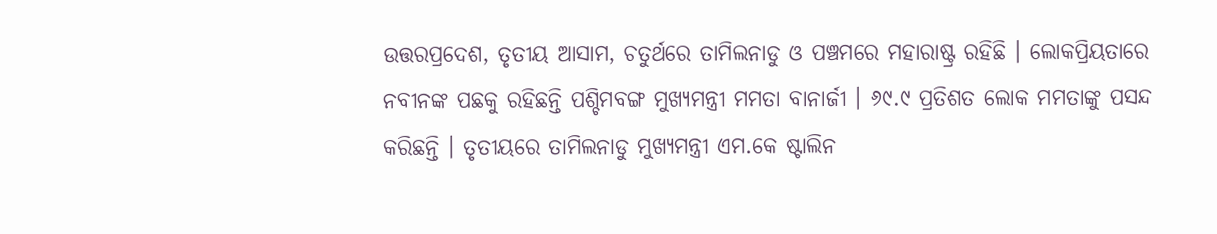ଉତ୍ତରପ୍ରଦେଶ, ତୃତୀୟ ଆସାମ, ଚତୁର୍ଥରେ ତାମିଲନାଡୁ ଓ ପଞ୍ଚମରେ ମହାରାଷ୍ଟ୍ର ରହିଛି । ଲୋକପ୍ରିୟତାରେ ନବୀନଙ୍କ ପଛକୁ ରହିଛନ୍ତି ପଶ୍ଚିମବଙ୍ଗ ମୁଖ୍ୟମନ୍ତ୍ରୀ ମମତା ବାନାର୍ଜୀ । ୬୯.୯ ପ୍ରତିଶତ ଲୋକ ମମତାଙ୍କୁ ପସନ୍ଦ କରିଛନ୍ତି । ତୃତୀୟରେ ତାମିଲନାଡୁ ମୁଖ୍ୟମନ୍ତ୍ରୀ ଏମ.କେ ଷ୍ଟାଲିନ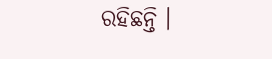ରହିଛନ୍ତି ।